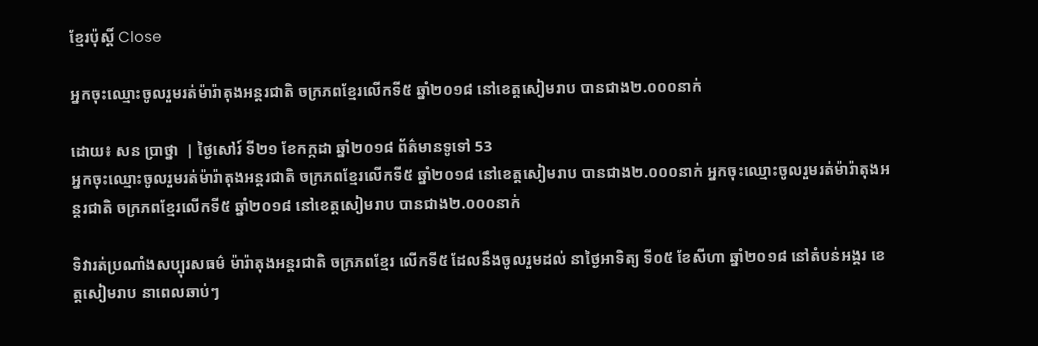ខ្មែរប៉ុស្ដិ៍ Close

អ្នកចុះឈ្មោះចូលរួមរត់ម៉ារ៉ាតុងអន្តរជាតិ ចក្រភពខ្មែរលើកទី៥ ឆ្នាំ២០១៨ នៅខេត្ដសៀមរាប បានជាង២.០០០នាក់

ដោយ៖ សន ប្រាថ្នា  | ថ្ងៃសៅរ៍ ទី២១ ខែកក្កដា ឆ្នាំ២០១៨ ព័ត៌មានទូទៅ 53
អ្នកចុះឈ្មោះចូលរួមរត់ម៉ារ៉ាតុងអន្តរជាតិ ចក្រភពខ្មែរលើកទី៥ ឆ្នាំ២០១៨ នៅខេត្ដសៀមរាប បានជាង២.០០០នាក់ អ្នកចុះឈ្មោះចូលរួមរត់ម៉ារ៉ាតុងអន្តរជាតិ ចក្រភពខ្មែរលើកទី៥ ឆ្នាំ២០១៨ នៅខេត្ដសៀមរាប បានជាង២.០០០នាក់

ទិវារត់ប្រណាំងសប្បុរសធម៌ ម៉ារ៉ាតុងអន្តរជាតិ ចក្រភពខ្មែរ លើកទី៥ ដែលនឹងចូលរួមដល់ នាថ្ងៃអាទិត្យ ទី០៥ ខែសីហា ឆ្នាំ២០១៨ នៅតំបន់អង្គរ ខេត្តសៀមរាប នាពេលឆាប់ៗ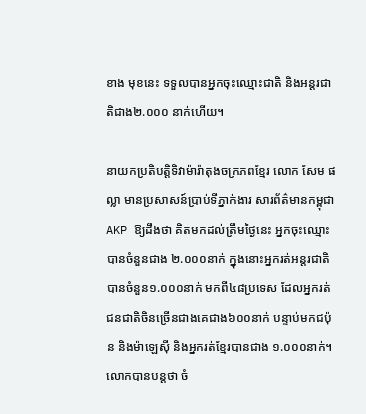ខាង មុខនេះ ទទួលបានអ្នកចុះឈ្មោះជាតិ និងអន្តរជាតិជាង២.០០០ នាក់ហើយ។

នាយកប្រតិបត្តិទិវាម៉ារ៉ាតុងចក្រភពខ្មែរ លោក សែម ផល្លា មានប្រសាសន៍ប្រាប់ទីភ្នាក់ងារ សារព័ត៌មានកម្ពុជា AKP ឱ្យដឹងថា គិតមកដល់ត្រឹមថ្ងៃនេះ អ្នកចុះឈ្មោះបានចំនួនជាង ២.០០០នាក់ ក្នុងនោះអ្នករត់អន្តរជាតិ បានចំនួន១.០០០នាក់ មកពី៤៨ប្រទេស ដែលអ្នករត់ ជនជាតិចិនច្រើនជាងគេជាង៦០០នាក់ បន្ទាប់មកជប៉ុន និងម៉ាឡេស៊ី និងអ្នករត់ខ្មែរបានជាង ១.០០០នាក់។ លោកបានបន្ដថា ចំ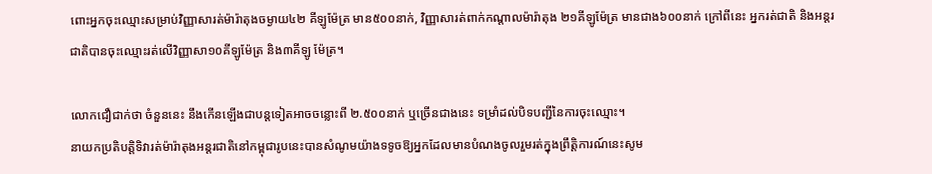ពោះអ្នកចុះឈ្មោះសម្រាប់វិញ្ញាសារត់ម៉ារ៉ាតុងចម្ងាយ៤២ គីឡូម៉ែត្រ មាន៥០០នាក់, វិញ្ញាសារត់ពាក់កណ្តាលម៉ារ៉ាតុង ២១គីឡូម៉ែត្រ មានជាង៦០០នាក់ ក្រៅពីនេះ អ្នករត់ជាតិ និងអន្តរជាតិបានចុះឈ្មោះរត់លើវិញ្ញាសា១០គីឡូម៉ែត្រ និង៣គីឡូ ម៉ែត្រ។

លោកជឿជាក់ថា ចំនួននេះ នឹងកើនឡើងជាបន្តទៀតអាចចន្លោះពី ២.៥០០នាក់ ឬច្រើនជាងនេះ ទម្រាំដល់បិទបញ្ជីនៃការចុះឈ្មោះ។
នាយកប្រតិបត្តិទិវារត់ម៉ារ៉ាតុងអន្តរជាតិនៅកម្ពុជារូបនេះបានសំណូមយ៉ាងទទូចឱ្យអ្នកដែលមានបំណងចូលរួមរត់ក្នុងព្រឹត្តិការណ៍នេះសូម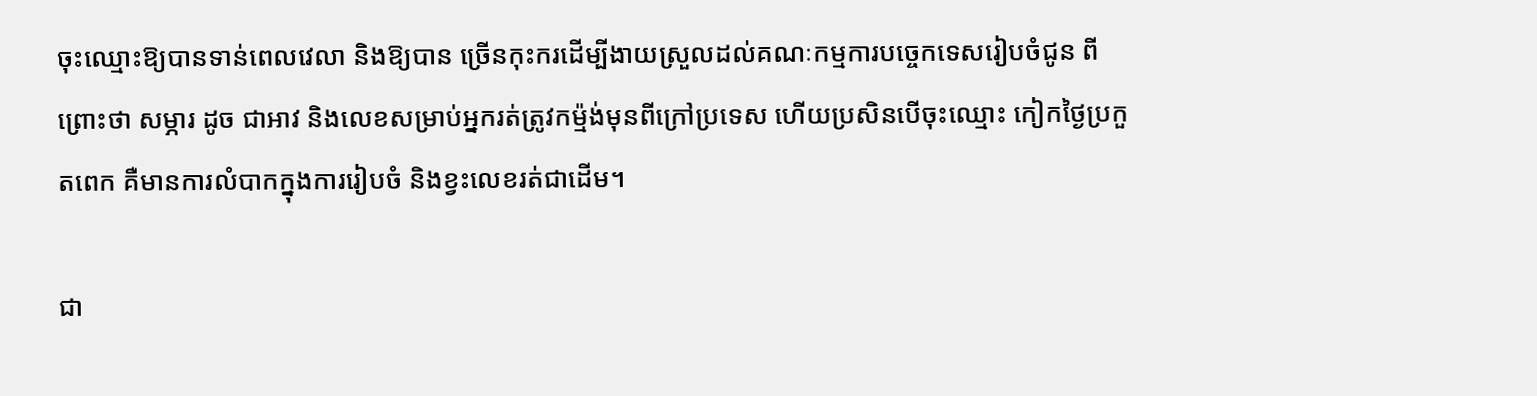ចុះឈ្មោះឱ្យបានទាន់ពេលវេលា និងឱ្យបាន ច្រើនកុះករដើម្បីងាយស្រួលដល់គណៈកម្មការបច្ចេកទេសរៀបចំជូន ពីព្រោះថា សម្ភារ ដូច ជាអាវ និងលេខសម្រាប់អ្នករត់ត្រូវកម្ម៉ង់មុនពីក្រៅប្រទេស ហើយប្រសិនបើចុះឈ្មោះ កៀកថ្ងៃប្រកួតពេក គឺមានការលំបាកក្នុងការរៀបចំ និងខ្វះលេខរត់ជាដើម។

ជា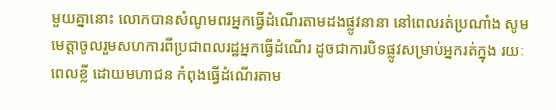មួយគ្នានោះ លោកបានសំណូមពរអ្នកធ្វើដំណើរតាមដងផ្លូវនានា នៅពេលរត់ប្រណាំង សូមមេត្តាចូលរួមសហការពីប្រជាពលរដ្ឋអ្នកធ្វើដំណើរ ដូចជាការបិទផ្លូវសម្រាប់អ្នករត់ក្នុង រយៈពេលខ្លី ដោយមហាជន កំពុងធ្វើដំណើរតាម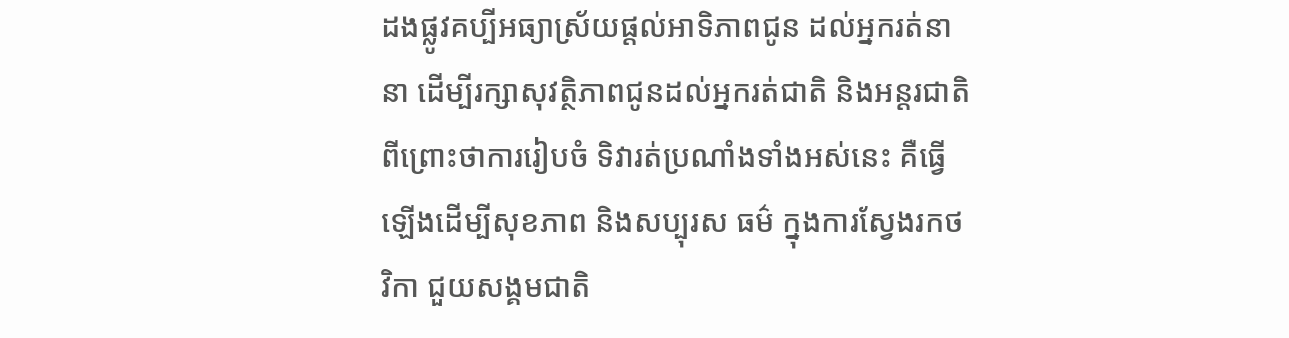ដងផ្លូវគប្បីអធ្យាស្រ័យផ្តល់អាទិភាពជូន ដល់អ្នករត់នានា ដើម្បីរក្សាសុវត្ថិភាពជូនដល់អ្នករត់ជាតិ និងអន្តរជាតិ ពីព្រោះថាការរៀបចំ ទិវារត់ប្រណាំងទាំងអស់នេះ គឺធ្វើឡើងដើម្បីសុខភាព និងសប្បុរស ធម៌ ក្នុងការស្វែងរកថវិកា ជួយសង្គមជាតិ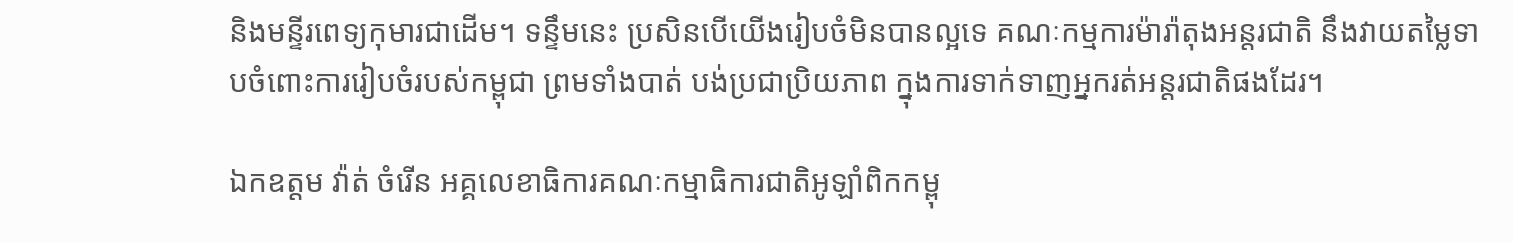និងមន្ទីរពេទ្យកុមារជាដើម។ ទន្ទឹមនេះ ប្រសិនបើយើងរៀបចំមិនបានល្អទេ គណៈកម្មការម៉ារ៉ាតុងអន្តរជាតិ នឹងវាយតម្លៃទាបចំពោះការរៀបចំរបស់កម្ពុជា ព្រមទាំងបាត់ បង់ប្រជាប្រិយភាព ក្នុងការទាក់ទាញអ្នករត់អន្តរជាតិផងដែរ។

ឯកឧត្តម វ៉ាត់ ចំរើន អគ្គលេខាធិការគណៈកម្មាធិការជាតិអូឡាំពិកកម្ពុ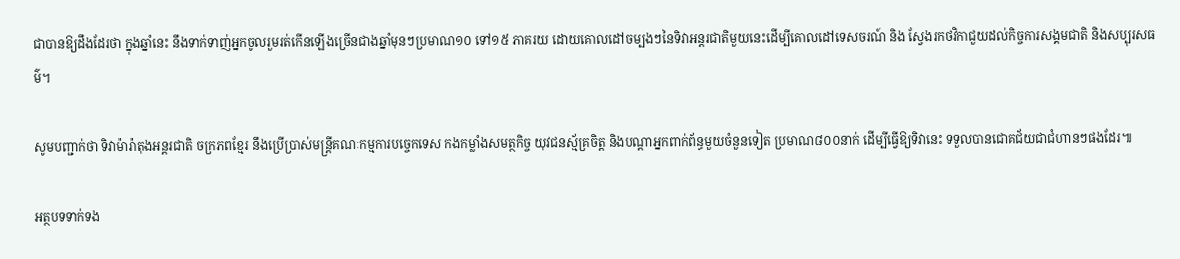ជាបានឱ្យដឹងដែរថា ក្នុងឆ្នាំនេះ នឹងទាក់ទាញ់អ្នកចូលរួមរត់កើនឡើងច្រើនជាងឆ្នាំមុនៗប្រមាណ១០ ទៅ១៥ ភាគរយ ដោយគោលដៅចម្បងៗនៃទិវាអន្តរជាតិមួយនេះដើម្បីគោលដៅទេសចរណ៍ និង ស្វែងរកថវិកាជួយដល់កិច្ចការសង្គមជាតិ និងសប្បុរសធម៌។

សូមបញ្ជាក់ថា ទិវាម៉ារ៉ាតុងអន្តរជាតិ ចក្រភពខ្មែរ នឹងប្រើប្រាស់មន្ត្រីគណៈកម្មការបច្ចេកទេស កងកម្លាំងសមត្ថកិច្ច យុវជនស្ម័គ្រចិត្ត និងបណ្តាអ្នកពាក់ព័ន្ធមួយចំនួនទៀត ប្រមាណ៨០០នាក់ ដើម្បីធ្វើឱ្យទិវានេះ ទទួលបានជោគជ័យជាជំហានៗផងដែរ៕

អត្ថបទទាក់ទង